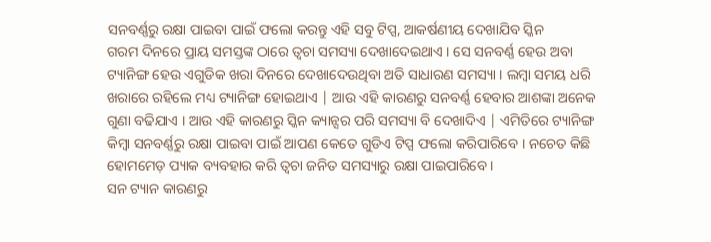ସନବର୍ଣ୍ଣରୁ ରକ୍ଷା ପାଇବା ପାଇଁ ଫଲୋ କରନ୍ତୁ ଏହି ସବୁ ଟିପ୍ସ, ଆକର୍ଷଣୀୟ ଦେଖାଯିବ ସ୍କିନ
ଗରମ ଦିନରେ ପ୍ରାୟ ସମସ୍ତଙ୍କ ଠାରେ ତ୍ୱଚା ସମସ୍ୟା ଦେଖାଦେଇଥାଏ । ସେ ସନବର୍ଣ୍ଣ ହେଉ ଅବା ଟ୍ୟାନିଙ୍ଗ ହେଉ ଏଗୁଡିକ ଖରା ଦିନରେ ଦେଖାଦେଉଥିବା ଅତି ସାଧାରଣ ସମସ୍ୟା । ଲମ୍ବା ସମୟ ଧରି ଖରାରେ ରହିଲେ ମଧ୍ୟ ଟ୍ୟାନିଙ୍ଗ ହୋଇଥାଏ | ଆଉ ଏହି କାରଣରୁ ସନବର୍ଣ୍ଣ ହେବାର ଆଶଙ୍କା ଅନେକ ଗୁଣା ବଢିଯାଏ । ଆଉ ଏହି କାରଣରୁ ସ୍କିନ କ୍ୟାନ୍ସର ପରି ସମସ୍ୟା ବି ଦେଖାଦିଏ | ଏମିତିରେ ଟ୍ୟାନିଙ୍ଗ କିମ୍ବା ସନବର୍ଣ୍ଣରୁ ରକ୍ଷା ପାଇବା ପାଇଁ ଆପଣ କେତେ ଗୁଡିଏ ଟିପ୍ସ ଫଲୋ କରିପାରିବେ । ନଚେତ କିଛି ହୋମମେଡ଼ ପ୍ୟାକ ବ୍ୟବହାର କରି ତ୍ୱଚା ଜନିତ ସମସ୍ୟାରୁ ରକ୍ଷା ପାଇପାରିବେ ।
ସନ ଟ୍ୟାନ କାରଣରୁ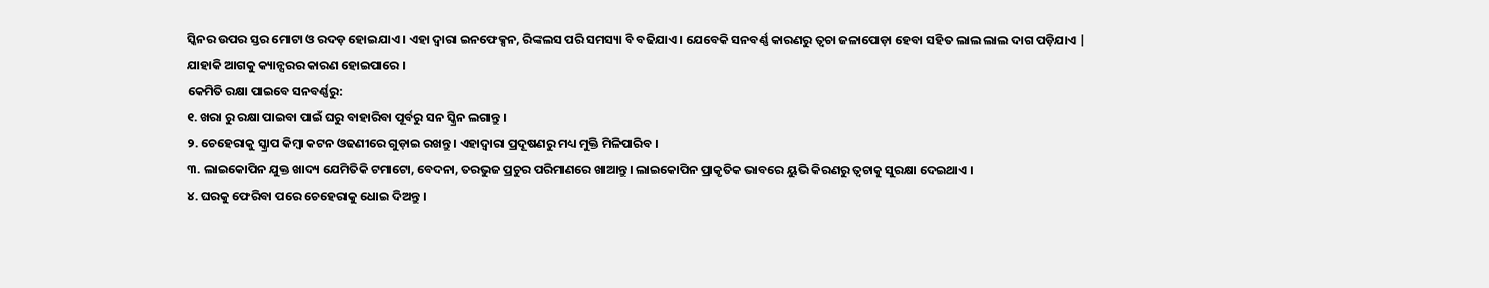ସ୍କିନର ଉପର ସ୍ତର ମୋଟା ଓ ରଦଡ଼ ହୋଇଯାଏ । ଏହା ଦ୍ୱାରା ଇନଫେକ୍ସନ, ରିଙ୍କଲସ ପରି ସମସ୍ୟା ବି ବଢିଯାଏ । ଯେବେକି ସନବର୍ଣ୍ଣ କାରଣରୁ ତ୍ୱଚା ଜଳାପୋଡ଼ା ହେବା ସହିତ ଲାଲ ଲାଲ ଦାଗ ପଡ଼ିଯାଏ | ଯାହାକି ଆଗକୁ କ୍ୟାନ୍ସରର କାରଣ ହୋଇପାରେ ।
କେମିତି ରକ୍ଷା ପାଇବେ ସନବର୍ଣ୍ଣରୁ:
୧. ଖରା ରୁ ରକ୍ଷା ପାଇବା ପାଇଁ ଘରୁ ବାହାରିବା ପୂର୍ବରୁ ସନ ସ୍କ୍ରିନ ଲଗାନ୍ତୁ ।
୨. ଚେହେରାକୁ ସ୍କ୍ରାପ କିମ୍ବା କଟନ ଓଢଣୀରେ ଗୁଡ଼ାଇ ରଖନ୍ତୁ । ଏହାଦ୍ୱାରା ପ୍ରଦୂଷଣରୁ ମଧ୍ୟ ମୁକ୍ତି ମିଳିପାରିବ ।
୩. ଲାଇକୋପିନ ଯୁକ୍ତ ଖାଦ୍ୟ ଯେମିତିକି ଟମାଟୋ, ବେଦନା, ତରଭୁଜ ପ୍ରଚୁର ପରିମାଣରେ ଖାଆନ୍ତୁ । ଲାଇକୋପିନ ପ୍ରାକୃତିକ ଭାବରେ ୟୁଭି କିରଣରୁ ତ୍ୱଚାକୁ ସୁରକ୍ଷା ଦେଇଥାଏ ।
୪. ଘରକୁ ଫେରିବା ପରେ ଚେହେରାକୁ ଧୋଇ ଦିଅନ୍ତୁ ।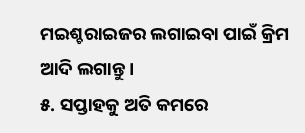ମଇଶ୍ଚରାଇଜର ଲଗାଇବା ପାଇଁ କ୍ରିମ ଆଦି ଲଗାନ୍ତୁ ।
୫. ସପ୍ତାହକୁ ଅତି କମରେ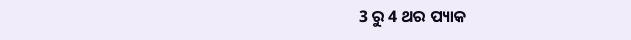3 ରୁ 4 ଥର ପ୍ୟାକ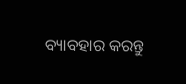ବ୍ୟାବହାର କରନ୍ତୁ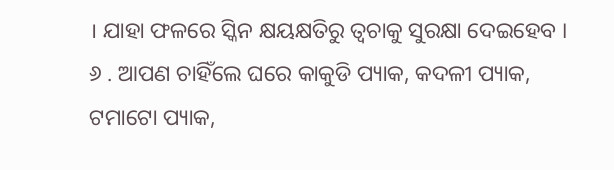। ଯାହା ଫଳରେ ସ୍କିନ କ୍ଷୟକ୍ଷତିରୁ ତ୍ୱଚାକୁ ସୁରକ୍ଷା ଦେଇହେବ ।
୬ . ଆପଣ ଚାହିଁଲେ ଘରେ କାକୁଡି ପ୍ୟାକ, କଦଳୀ ପ୍ୟାକ, ଟମାଟୋ ପ୍ୟାକ,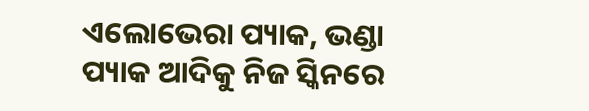ଏଲୋଭେରା ପ୍ୟାକ, ଭଣ୍ଡା ପ୍ୟାକ ଆଦିକୁ ନିଜ ସ୍କିନରେ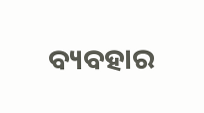ବ୍ୟବହାର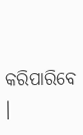କରିପାରିବେ ।